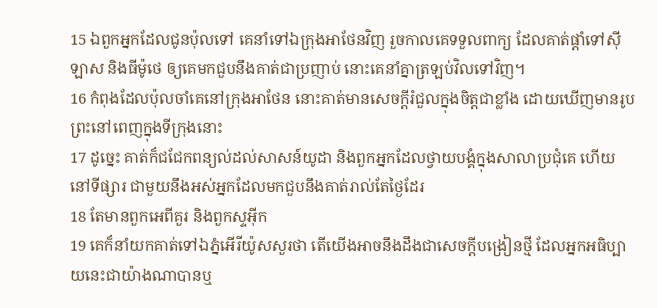15 ឯពួកអ្នកដែលជូនប៉ុលទៅ គេនាំទៅឯក្រុងអាថែនវិញ រួចកាលគេទទួលពាក្យ ដែលគាត់ផ្តាំទៅស៊ីឡាស និងធីម៉ូថេ ឲ្យគេមកជួបនឹងគាត់ជាប្រញាប់ នោះគេនាំគ្នាត្រឡប់វិលទៅវិញ។
16 កំពុងដែលប៉ុលចាំគេនៅក្រុងអាថែន នោះគាត់មានសេចក្ដីរំជួលក្នុងចិត្តជាខ្លាំង ដោយឃើញមានរូបព្រះនៅពេញក្នុងទីក្រុងនោះ
17 ដូច្នេះ គាត់ក៏ជជែកពន្យល់ដល់សាសន៍យូដា និងពួកអ្នកដែលថ្វាយបង្គំក្នុងសាលាប្រជុំគេ ហើយនៅទីផ្សារ ជាមួយនឹងអស់អ្នកដែលមកជួបនឹងគាត់រាល់តែថ្ងៃដែរ
18 តែមានពួកអេពីគួរ និងពួកស្ទអ៊ីក
19 គេក៏នាំយកគាត់ទៅឯភ្នំអើរីយ៉ូសសួរថា តើយើងអាចនឹងដឹងជាសេចក្ដីបង្រៀនថ្មី ដែលអ្នកអធិប្បាយនេះជាយ៉ាងណាបានឬ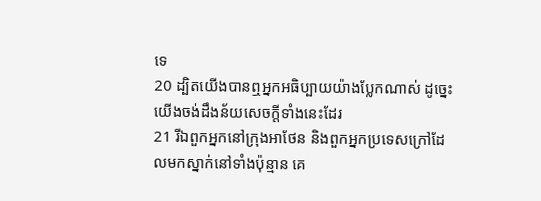ទេ
20 ដ្បិតយើងបានឮអ្នកអធិប្បាយយ៉ាងប្លែកណាស់ ដូច្នេះ យើងចង់ដឹងន័យសេចក្ដីទាំងនេះដែរ
21 រីឯពួកអ្នកនៅក្រុងអាថែន និងពួកអ្នកប្រទេសក្រៅដែលមកស្នាក់នៅទាំងប៉ុន្មាន គេ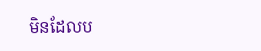មិនដែលប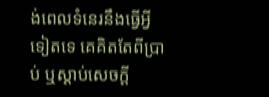ង់ពេលទំនេរនឹងធ្វើអ្វីទៀតទេ គេគិតតែពីប្រាប់ ឬស្តាប់សេចក្ដី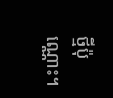ថ្មីប៉ុណ្ណោះ។